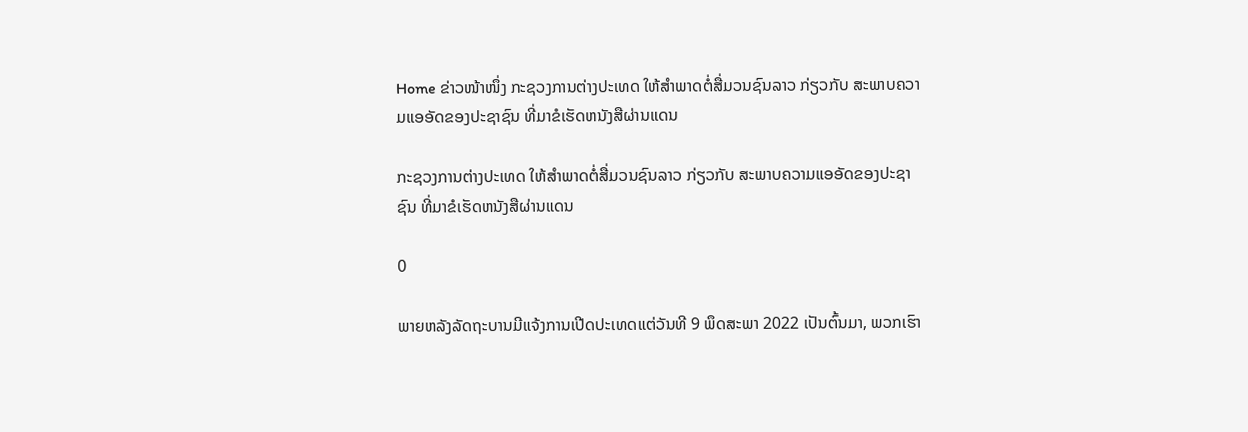Home ຂ່າວໜ້າໜຶ່ງ ກະຊວງການຕ່າງປະເທດ ໃຫ້ສຳພາດຕໍ່ສື່ມວນຊົນລາວ ກ່ຽວກັບ ສະພາບຄວາມແອອັດຂອງປະຊາຊົນ ທີ່ມາຂໍເຮັດຫນັງສືຜ່ານແດນ

ກະຊວງການຕ່າງປະເທດ ໃຫ້ສຳພາດຕໍ່ສື່ມວນຊົນລາວ ກ່ຽວກັບ ສະພາບຄວາມແອອັດຂອງປະຊາຊົນ ທີ່ມາຂໍເຮັດຫນັງສືຜ່ານແດນ

0

ພາຍຫລັງລັດຖະບານມີແຈ້ງການເປີດປະເທດແຕ່ວັນທີ 9 ພຶດສະພາ 2022 ເປັນຕົ້ນມາ, ພວກເຮົາ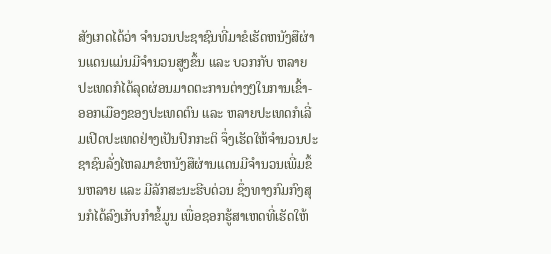ສັງເກດໄດ້ວ່າ ຈຳນວນປະຊາຊົນທີ່ມາຂໍເຮັດຫນັງສືຜ່ານແດນແມ່ນມີຈຳນວນສູງຂຶ້ນ ແລະ ບວກກັບ ຫລາຍປະເທດກໍໄດ້ລຸດຜ່ອນມາດຕະການຕ່າງໆໃນການເຂົ້າ-ອອກເມືອງຂອງປະເທດຕົນ ແລະ ຫລາຍປະເທດກໍເລີ່ມເປີດປະເທດຢ່າງເປັນປົກກະຕິ ຈຶ່ງເຮັດໃຫ້ຈຳນວນປະຊາຊົນລັ່ງໄຫລມາຂໍຫນັງສືຜ່ານແດນມີຈຳນວນເພີ່ມຂຶ້ນຫລາຍ ແລະ ມີລັກສະນະຮີບດ່ວນ ຊຶ່ງທາງກົມກົງສຸນກໍໄດ້ລົງເກັບກຳຂໍ້ມູນ ເພື່ອຊອກຮູ້ສາເຫດທີ່ເຮັດໃຫ້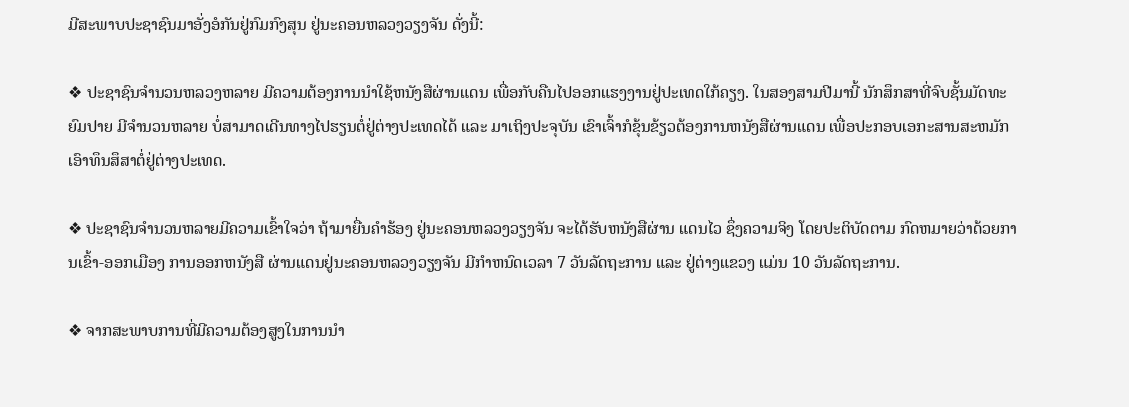ມີສະພາບປະຊາຊົນມາອັ່ງອໍກັນຢູ່ກົມກົງສຸນ ຢູ່ນະຄອນຫລວງວຽງຈັນ ດັ່ງນີ້:

❖ ປະຊາຊົນຈຳນວນຫລວງຫລາຍ ມີຄວາມຕ້ອງການນຳໃຊ້ຫນັງສືຜ່ານແດນ ເພື່ອກັບຄືນໄປອອກແຮງງານຢູ່ປະເທດໃກ້ຄຽງ. ໃນສອງສາມປີມານີ້ ນັກສຶກສາທີ່ຈົບຊັ້ນມັດທະຍົມປາຍ ມີຈໍານວນຫລາຍ ບໍ່ສາມາດເດີນທາງໄປຮຽນຕໍ່ຢູ່ຕ່າງປະເທດໄດ້ ແລະ ມາເຖິງປະຈຸບັນ ເຂົາເຈົ້າກໍຂຸ້ນຂ້ຽວຕ້ອງການຫນັງສືຜ່ານແດນ ເພື່ອປະກອບເອກະສານສະຫມັກເອົາທຶນສຶສາຕໍ່ຢູ່ຕ່າງປະເທດ.

❖ ປະຊາຊົນຈຳນວນຫລາຍມີຄວາມເຂົ້າໃຈວ່າ ຖ້າມາຍື່ນຄໍາຮ້ອງ ຢູ່ນະຄອນຫລວງວຽງຈັນ ຈະໄດ້ຮັບຫນັງສືຜ່ານ ແດນໄວ ຊຶ່ງຄວາມຈິງ ໂດຍປະຕິບັດຕາມ ກົດຫມາຍວ່າດ້ວຍການເຂົ້າ-ອອກເມືອງ ການອອກຫນັງສື ຜ່ານແດນຢູ່ນະຄອນຫລວງວຽງຈັນ ມີກຳຫນົດເວລາ 7 ວັນລັດຖະການ ແລະ ຢູ່ຕ່າງແຂວງ ແມ່ນ 10 ວັນລັດຖະການ.

❖ ຈາກສະພາບການທີ່ມີຄວາມຕ້ອງສູງໃນການນຳ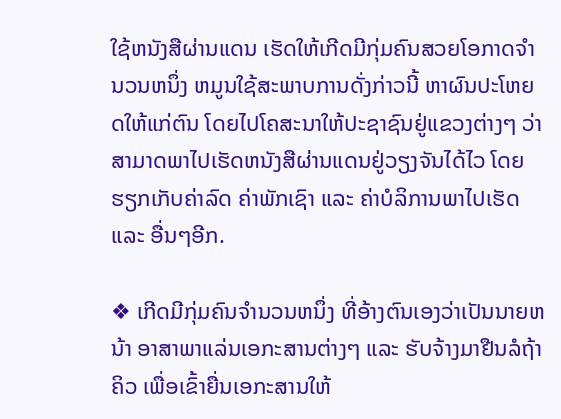ໃຊ້ຫນັງສືຜ່ານແດນ ເຮັດໃຫ້ເກີດມີກຸ່ມຄົນສວຍໂອກາດຈຳນວນຫນຶ່ງ ຫມູນໃຊ້ສະພາບການດັ່ງກ່າວນີ້ ຫາຜົນປະໂຫຍດໃຫ້ແກ່ຕົນ ໂດຍໄປໂຄສະນາໃຫ້ປະຊາຊົນຢູ່ແຂວງຕ່າງໆ ວ່າສາມາດພາໄປເຮັດຫນັງສືຜ່ານແດນຢູ່ວຽງຈັນໄດ້ໄວ ໂດຍຮຽກເກັບຄ່າລົດ ຄ່າພັກເຊົາ ແລະ ຄ່າບໍລິການພາໄປເຮັດ ແລະ ອື່ນໆອີກ.

❖ ເກີດມີກຸ່ມຄົນຈຳນວນຫນຶ່ງ ທີ່ອ້າງຕົນເອງວ່າເປັນນາຍຫນ້າ ອາສາພາແລ່ນເອກະສານຕ່າງໆ ແລະ ຮັບຈ້າງມາຢືນລໍຖ້າຄິວ ເພື່ອເຂົ້າຍື່ນເອກະສານໃຫ້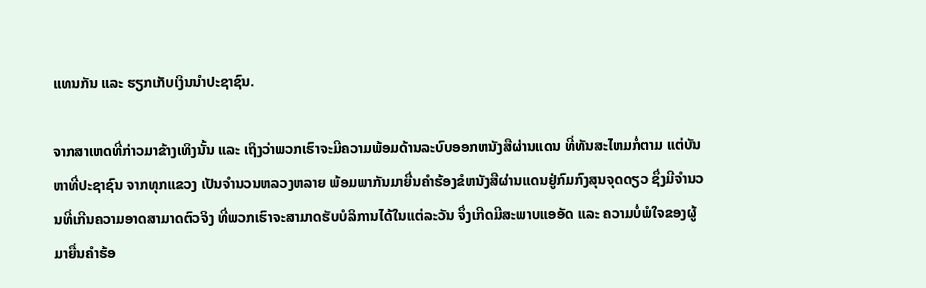ແທນກັນ ແລະ ຮຽກເກັບເງິນນຳປະຊາຊົນ.

ຈາກສາເຫດທີ່ກ່າວມາຂ້າງເທິງນັ້ນ ແລະ ເຖິງວ່າພວກເຮົາຈະມີຄວາມພ້ອມດ້ານລະບົບອອກຫນັງສືຜ່ານແດນ ທີ່ທັນສະໄຫມກໍ່ຕາມ ແຕ່ບັນຫາທີ່ປະຊາຊົນ ຈາກທຸກແຂວງ ເປັນຈຳນວນຫລວງຫລາຍ ພ້ອມພາກັນມາຍື່ນຄໍາຮ້ອງຂໍຫນັງສືຜ່ານແດນຢູ່ກົມກົງສຸນຈຸດດຽວ ຊຶ່ງມີຈຳນວນທີ່ເກີນຄວາມອາດສາມາດຕົວຈິງ ທີ່ພວກເຮົາຈະສາມາດຮັບບໍລິການໄດ້ໃນແຕ່ລະວັນ ຈຶ່ງເກີດມີສະພາບແອອັດ ແລະ ຄວາມບໍ່ພໍໃຈຂອງຜູ້ມາຍື່ນຄຳຮ້ອ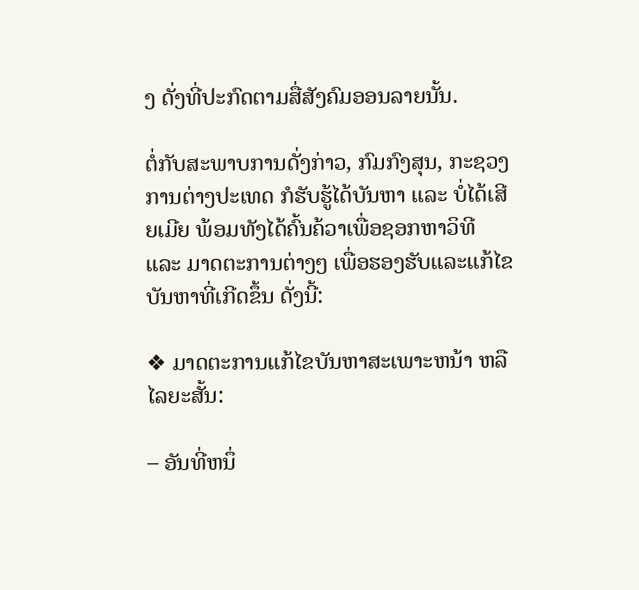ງ ດັ່ງທີ່ປະກົດຕາມສື່ສັງຄົມອອນລາຍນັ້ນ.

ຕໍ່ກັບສະພາບການດັ່ງກ່າວ, ກົມກົງສຸນ, ກະຊວງການຕ່າງປະເທດ ກໍຮັບຮູ້ໄດ້ບັນຫາ ແລະ ບໍ່ໄດ້ເສີຍເມີຍ ພ້ອມທັງໄດ້ຄົ້ນຄ້ວາເພື່ອຊອກຫາວິທີ ແລະ ມາດຕະການຕ່າງໆ ເພື່ອຮອງຮັບແລະແກ້ໄຂບັນຫາທີ່ເກີດຂຶ້ນ ດັ່ງນີ້:

❖ ມາດຕະການແກ້ໄຂບັນຫາສະເພາະຫນ້າ ຫລື ໄລຍະສັ້ນ:

– ອັນທີ່ຫນຶ່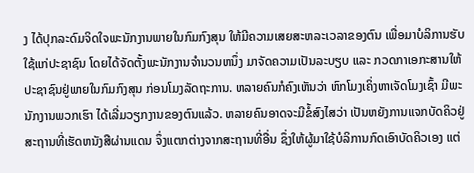ງ ໄດ້ປຸກລະດົມຈິດໃຈພະນັກງານພາຍໃນກົມກົງສຸນ ໃຫ້ມີຄວາມເສຍສະຫລະເວລາຂອງຕົນ ເພື່ອມາບໍລິການຮັບໃຊ້ແກ່ປະຊາຊົນ ໂດຍໄດ້ຈັດຕັ້ງພະນັກງານຈຳນວນຫນຶ່ງ ມາຈັດຄວາມເປັນລະບຽບ ແລະ ກວດກາເອກະສານໃຫ້ປະຊາຊົນຢູ່ພາຍໃນກົມກົງສຸນ ກ່ອນໂມງລັດຖະການ. ຫລາຍຄົນກໍຄົງເຫັນວ່າ ຫົກໂມງເຄິ່ງຫາເຈັດໂມງເຊົ້າ ມີພະນັກງານພວກເຮົາ ໄດ້ເລີ່ມວຽກງານຂອງຕົນແລ້ວ. ຫລາຍຄົນອາດຈະມີຂໍ້ສົງໄສວ່າ ເປັນຫຍັງການແຈກບັດຄິວຢູ່ສະຖານທີ່ເຮັດຫນັງສືຜ່ານແດນ ຈຶ່ງແຕກຕ່າງຈາກສະຖານທີ່ອື່ນ ຊຶ່ງໃຫ້ຜູ້ມາໃຊ້ບໍລິການກົດເອົາບັດຄິວເອງ ແຕ່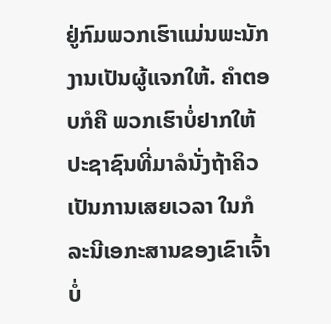ຢູ່ກົມພວກເຮົາແມ່ນພະນັກງານເປັນຜູ້ແຈກໃຫ້. ຄຳຕອບກໍຄື ພວກເຮົາບໍ່ຢາກໃຫ້ປະຊາຊົນທີ່ມາລໍນັ່ງຖ້າຄິວເປັນການເສຍເວລາ ໃນກໍລະນີເອກະສານຂອງເຂົາເຈົ້າບໍ່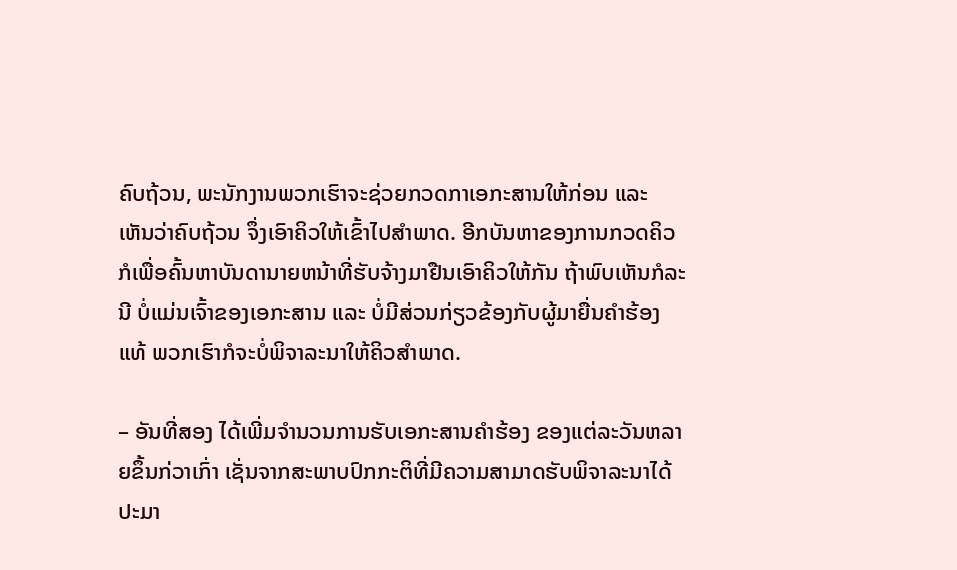ຄົບຖ້ວນ, ພະນັກງານພວກເຮົາຈະຊ່ວຍກວດກາເອກະສານໃຫ້ກ່ອນ ແລະ ເຫັນວ່າຄົບຖ້ວນ ຈຶ່ງເອົາຄິວໃຫ້ເຂົ້າໄປສຳພາດ. ອີກບັນຫາຂອງການກວດຄິວ ກໍເພື່ອຄົ້ນຫາບັນດານາຍຫນ້າທີ່ຮັບຈ້າງມາຢືນເອົາຄິວໃຫ້ກັນ ຖ້າພົບເຫັນກໍລະນີ ບໍ່ແມ່ນເຈົ້າຂອງເອກະສານ ແລະ ບໍ່ມີສ່ວນກ່ຽວຂ້ອງກັບຜູ້ມາຍື່ນຄຳຮ້ອງແທ້ ພວກເຮົາກໍຈະບໍ່ພິຈາລະນາໃຫ້ຄິວສຳພາດ.

– ອັນທີ່ສອງ ໄດ້ເພີ່ມຈຳນວນການຮັບເອກະສານຄຳຮ້ອງ ຂອງແຕ່ລະວັນຫລາຍຂຶ້ນກ່ວາເກົ່າ ເຊັ່ນຈາກສະພາບປົກກະຕິທີ່ມີຄວາມສາມາດຮັບພິຈາລະນາໄດ້ ປະມາ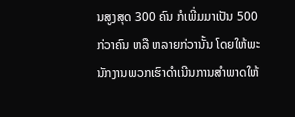ນສູງສຸດ 300 ຄົນ ກໍເພີ່ມມາເປັນ 500 ກ່ວາຄົນ ຫລື ຫລາຍກ່ວານັ້ນ ໂດຍໃຫ້ພະນັກງານພວກເຮົາດຳເນີນການສຳພາດໃຫ້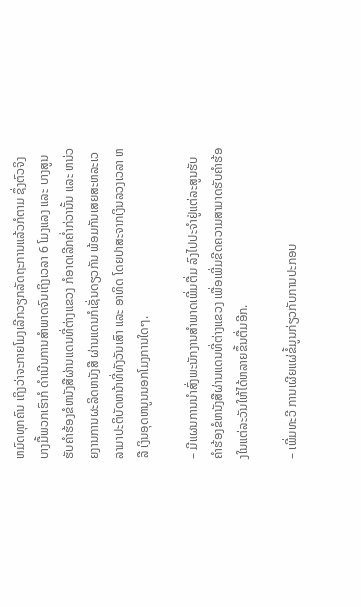ຫມົດທຸກຄົນ ເຖິງວ່າຈະກາຍໂມງເລີກວຽກລັດຖະການແລ້ວກໍຕາມ ຊຶ່ງຕົວຈິງບາງມື້ພວກເຮົາກໍ ດໍາເນີນການສໍາພາດຈົນເຖິງເວລາ 6 ໂມງແລງ ແລະ ບາງສູນຮັບຄຳຮ້ອງຂໍຫນັງສືຜ່ານແດນທີ່ຕ່າງແຂວງ ກໍອາດເລີກຄ່ຳກ່ວານັ້ນ ແລະ ຫນ່ວຍງານການຜະລິດຫນັງສື ຜ່ານແດນກໍເຊັ່ນດຽວກັນ ພ້ອມກັນເສຍສະຫລະເວລາມາປະຕິບັດຫນ້າທີ່ທັງວັນເສົາ ແລະ ອາທິດ ໂດຍປາສະຈາກເງິນລວງເວລາ ຫລື ເງິນອຸດຫນູນນອກໂມງການໃດໆ.

– ມີແຜນການນຳສົ່ງພະນັກງານສຳພາດເພີ່ມຕື່ມ ລົງໄປປະຈໍາຢູ່ແຕ່ລະສູນຮັບຄຳຮ້ອງຂໍຫນັງສືຜ່ານແດນທີ່ຕ່າງແຂວງ ເພື່ອເພີ່ມຂີດຄວາມສາມາດຮັບຄຳຮ້ອງໃນແຕ່ລະວັນໃຫ້ໄດ້ຫລາຍຂຶ້ນຕື່ມອີກ.

– ເພີ່ມທະວີ ການເຜີຍແຜ່ຂໍ້ມູນກ່ຽວກັບການປະກອບ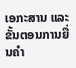ເອກະສານ ແລະ ຂັ້ນຕອນການຍື່ນຄໍາ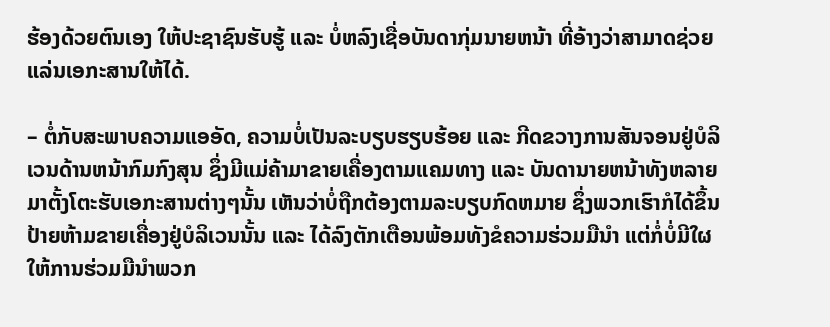ຮ້ອງດ້ວຍຕົນເອງ ໃຫ້ປະຊາຊົນຮັບຮູ້ ແລະ ບໍ່ຫລົງເຊື່ອບັນດາກຸ່ມນາຍຫນ້າ ທີ່ອ້າງວ່າສາມາດຊ່ວຍແລ່ນເອກະສານໃຫ້ໄດ້.

– ຕໍ່ກັບສະພາບຄວາມແອອັດ, ຄວາມບໍ່ເປັນລະບຽບຮຽບຮ້ອຍ ແລະ ກີດຂວາງການສັນຈອນຢູ່ບໍລິເວນດ້ານຫນ້າກົມກົງສຸນ ຊຶ່ງມີແມ່ຄ້າມາຂາຍເຄື່ອງຕາມແຄມທາງ ແລະ ບັນດານາຍຫນ້າທັງຫລາຍມາຕັ້ງໂຕະຮັບເອກະສານຕ່າງໆນັ້ນ ເຫັນວ່າບໍ່ຖືກຕ້ອງຕາມລະບຽບກົດຫມາຍ ຊຶ່ງພວກເຮົາກໍໄດ້ຂຶ້ນປ້າຍຫ້າມຂາຍເຄື່ອງຢູ່ບໍລິເວນນັ້ນ ແລະ ໄດ້ລົງຕັກເຕືອນພ້ອມທັງຂໍຄວາມຮ່ວມມືນຳ ແຕ່ກໍ່ບໍ່ມີໃຜໃຫ້ການຮ່ວມມືນໍາພວກ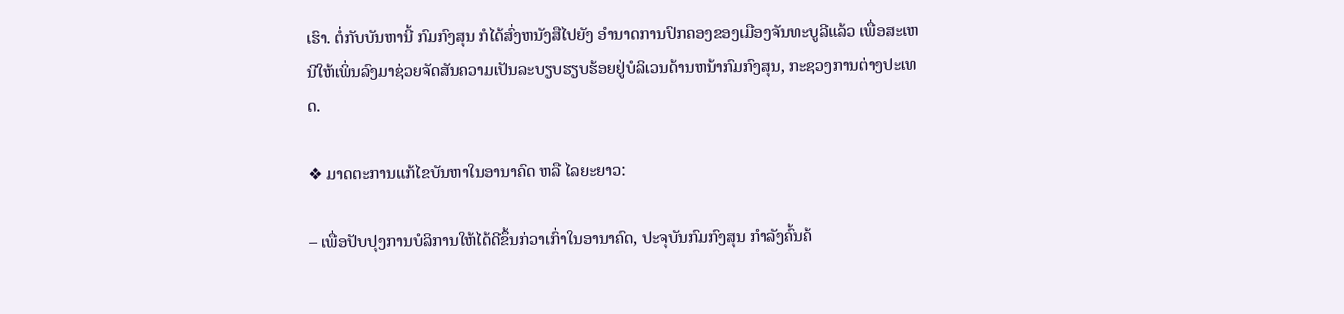ເຮົາ. ຕໍ່ກັບບັນຫານີ້ ກົມກົງສຸນ ກໍໄດ້ສົ່ງຫນັງສືໄປຍັງ ອໍານາດການປົກຄອງຂອງເມືອງຈັນທະບູລີແລ້ວ ເພື່ອສະເຫນີໃຫ້ເພິ່ນລົງມາຊ່ວຍຈັດສັນຄວາມເປັນລະບຽບຮຽບຮ້ອຍຢູ່ບໍລິເວນດ້ານຫນ້າກົມກົງສຸນ, ກະຊວງການຕ່າງປະເທດ.

❖ ມາດຕະການແກ້ໄຂບັນຫາໃນອານາຄົດ ຫລື ໄລຍະຍາວ:

– ເພື່ອປັບປຸງການບໍລິການໃຫ້ໄດ້ດີຂຶ້ນກ່ວາເກົ່າໃນອານາຄົດ, ປະຈຸບັນກົມກົງສຸນ ກຳລັງຄົ້ນຄ້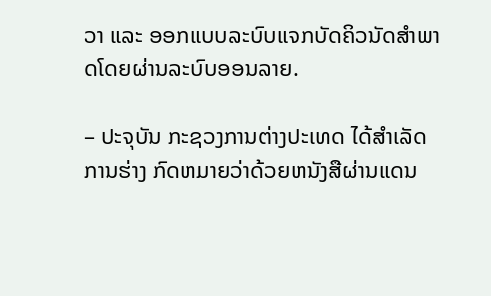ວາ ແລະ ອອກແບບລະບົບແຈກບັດຄິວນັດສຳພາດໂດຍຜ່ານລະບົບອອນລາຍ.

– ປະຈຸບັນ ກະຊວງການຕ່າງປະເທດ ໄດ້ສຳເລັດການຮ່າງ ກົດຫມາຍວ່າດ້ວຍຫນັງສືຜ່ານແດນ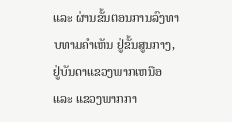ແລະ ຜ່ານຂັ້ນຕອນການລົງທາບທາມຄຳເຫັນ ຢູ່ຂັ້ນສູນກາງ, ຢູ່ບັນດາແຂວງພາກເຫນືອ ແລະ ແຂວງພາກກາ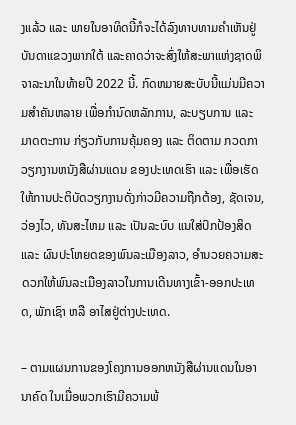ງແລ້ວ ແລະ ພາຍໃນອາທິດນີ້ກໍຈະໄດ້ລົງທາບທາມຄຳເຫັນຢູ່ບັນດາແຂວງພາກໃຕ້ ແລະຄາດວ່າຈະສົ່ງໃຫ້ສະພາແຫ່ງຊາດພິຈາລະນາໃນທ້າຍປີ 2022 ນີ້. ກົດຫມາຍສະບັບນີ້ແມ່ນມີຄວາມສໍາຄັນຫລາຍ ເພື່ອກຳນົດຫລັກການ, ລະບຽບການ ແລະ ມາດຕະການ ກ່ຽວກັບການຄຸ້ມຄອງ ແລະ ຕິດຕາມ ກວດກາ ວຽກງານຫນັງສືຜ່ານແດນ ຂອງປະເທດເຮົາ ແລະ ເພື່ອເຮັດໃຫ້ການປະຕິບັດວຽກງານດັ່ງກ່າວມີຄວາມຖືກຕ້ອງ, ຊັດເຈນ, ວ່ອງໄວ, ທັນສະໄຫມ ແລະ ເປັນລະບົບ ແນໃສ່ປົກປ້ອງສິດ ແລະ ຜົນປະໂຫຍດຂອງພົນລະເມືອງລາວ, ອໍານວຍຄວາມສະດວກໃຫ້ພົນລະເມືອງລາວໃນການເດີນທາງເຂົ້າ-ອອກປະເທດ, ພັກເຊົາ ຫລື ອາໄສຢູ່ຕ່າງປະເທດ.

– ຕາມແຜນການຂອງໂຄງການອອກຫນັງສືຜ່ານແດນໃນອານາຄົດ ໃນເມື່ອພວກເຮົາມີຄວາມພ້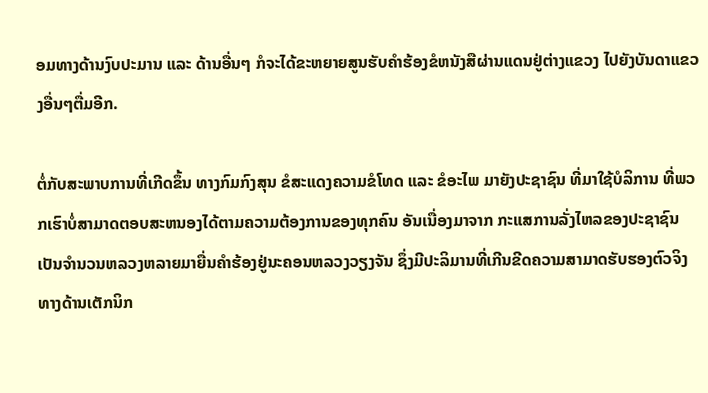ອມທາງດ້ານງົບປະມານ ແລະ ດ້ານອື່ນໆ ກໍຈະໄດ້ຂະຫຍາຍສູນຮັບຄຳຮ້ອງຂໍຫນັງສືຜ່ານແດນຢູ່ຕ່າງແຂວງ ໄປຍັງບັນດາແຂວງອື່ນໆຕື່ມອີກ.

ຕໍ່ກັບສະພາບການທີ່ເກີດຂຶ້ນ ທາງກົມກົງສຸນ ຂໍສະແດງຄວາມຂໍໂທດ ແລະ ຂໍອະໄພ ມາຍັງປະຊາຊົນ ທີ່ມາໃຊ້ບໍລິການ ທີ່ພວກເຮົາບໍ່ສາມາດຕອບສະຫນອງໄດ້ຕາມຄວາມຕ້ອງການຂອງທຸກຄົນ ອັນເນື່ອງມາຈາກ ກະແສການລັ່ງໄຫລຂອງປະຊາຊົນເປັນຈຳນວນຫລວງຫລາຍມາຍື່ນຄຳຮ້ອງຢູ່ນະຄອນຫລວງວຽງຈັນ ຊຶ່ງມີປະລິມານທີ່ເກີນຂີດຄວາມສາມາດຮັບຮອງຕົວຈິງ ທາງດ້ານເຕັກນິກ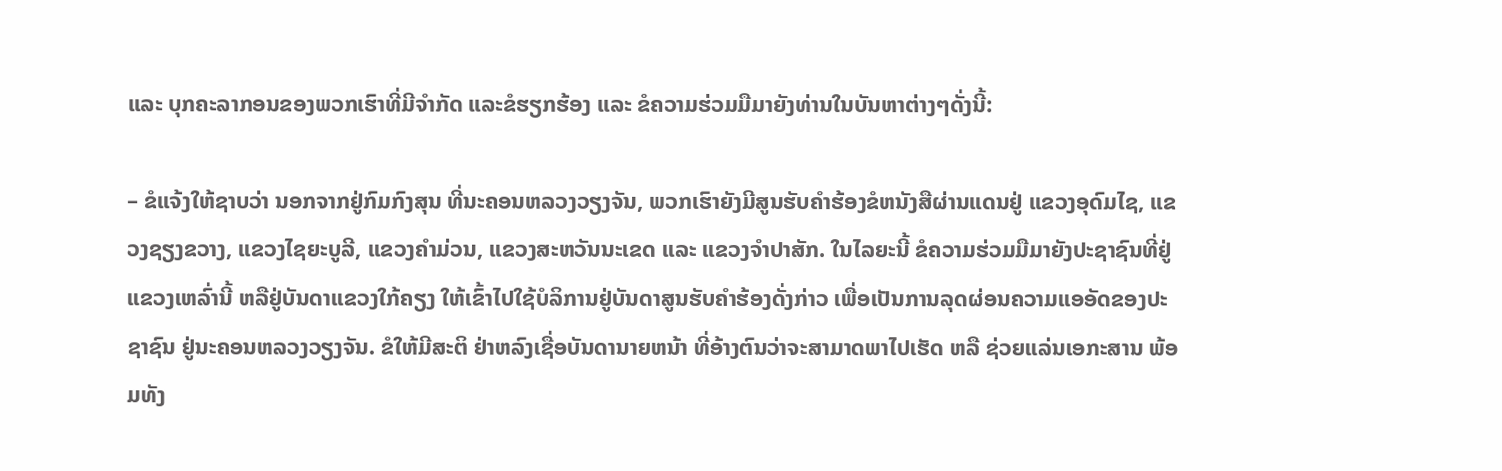ແລະ ບຸກຄະລາກອນຂອງພວກເຮົາທີ່ມີຈຳກັດ ແລະຂໍຮຽກຮ້ອງ ແລະ ຂໍຄວາມຮ່ວມມືມາຍັງທ່ານໃນບັນຫາຕ່າງໆດັ່ງນີ້:

– ຂໍແຈ້ງໃຫ້ຊາບວ່າ ນອກຈາກຢູ່ກົມກົງສຸນ ທີ່ນະຄອນຫລວງວຽງຈັນ, ພວກເຮົາຍັງມີສູນຮັບຄໍາຮ້ອງຂໍຫນັງສືຜ່ານແດນຢູ່ ແຂວງອຸດົມໄຊ, ແຂວງຊຽງຂວາງ, ແຂວງໄຊຍະບູລີ, ແຂວງຄຳມ່ວນ, ແຂວງສະຫວັນນະເຂດ ແລະ ແຂວງຈຳປາສັກ. ໃນໄລຍະນີ້ ຂໍຄວາມຮ່ວມມືມາຍັງປະຊາຊົນທີ່ຢູ່ແຂວງເຫລົ່ານີ້ ຫລືຢູ່ບັນດາແຂວງໃກ້ຄຽງ ໃຫ້ເຂົ້າໄປໃຊ້ບໍລິການຢູ່ບັນດາສູນຮັບຄຳຮ້ອງດັ່ງກ່າວ ເພື່ອເປັນການລຸດຜ່ອນຄວາມແອອັດຂອງປະຊາຊົນ ຢູ່ນະຄອນຫລວງວຽງຈັນ. ຂໍໃຫ້ມີສະຕິ ຢ່າຫລົງເຊື່ອບັນດານາຍຫນ້າ ທີ່ອ້າງຕົນວ່າຈະສາມາດພາໄປເຮັດ ຫລື ຊ່ວຍແລ່ນເອກະສານ ພ້ອມທັງ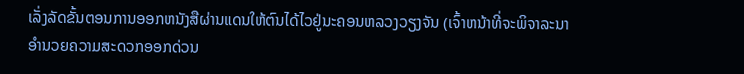ເລັ່ງລັດຂັ້ນຕອນການອອກຫນັງສືຜ່ານແດນໃຫ້ຕົນໄດ້ໄວຢູ່ນະຄອນຫລວງວຽງຈັນ (ເຈົ້າຫນ້າທີ່ຈະພິຈາລະນາອຳນວຍຄວາມສະດວກອອກດ່ວນ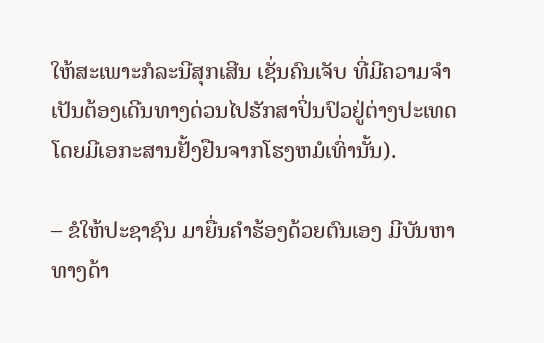ໃຫ້ສະເພາະກໍລະນີສຸກເສີນ ເຊັ່ນຄົນເຈັບ ທີ່ມີຄວາມຈໍາເປັນຕ້ອງເດີນທາງດ່ວນໄປຮັກສາປິ່ນປົວຢູ່ຕ່າງປະເທດ ໂດຍມີເອກະສານຢັ້ງຢືນຈາກໂຮງຫມໍເທົ່ານັ້ນ).

– ຂໍໃຫ້ປະຊາຊົນ ມາຍື່ນຄຳຮ້ອງດ້ວຍຕົນເອງ ມີບັນຫາທາງດ້າ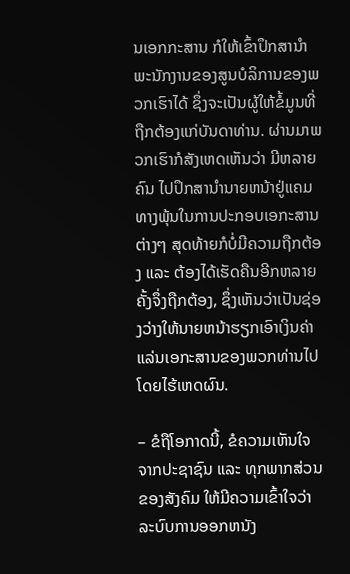ນເອກກະສານ ກໍໃຫ້ເຂົ້າປຶກສານໍາພະນັກງານຂອງສູນບໍລິການຂອງພວກເຮົາໄດ້ ຊຶ່ງຈະເປັນຜູ້ໃຫ້ຂໍ້ມູນທີ່ຖືກຕ້ອງແກ່ບັນດາທ່ານ. ຜ່ານມາພວກເຮົາກໍສັງເຫດເຫັນວ່າ ມີຫລາຍຄົນ ໄປປຶກສານໍານາຍຫນ້າຢູ່ແຄມທາງພຸ້ນໃນການປະກອບເອກະສານຕ່າງໆ ສຸດທ້າຍກໍບໍ່ມີຄວາມຖືກຕ້ອງ ແລະ ຕ້ອງໄດ້ເຮັດຄືນອີກຫລາຍຄັ້ງຈຶ່ງຖືກຕ້ອງ, ຊຶ່ງເຫັນວ່າເປັນຊ່ອງວ່າງໃຫ້ນາຍຫນ້າຮຽກເອົາເງິນຄ່າແລ່ນເອກະສານຂອງພວກທ່ານໄປໂດຍໄຮ້ເຫດຜົນ.

– ຂໍຖືໂອກາດນີ້, ຂໍຄວາມເຫັນໃຈ ຈາກປະຊາຊົນ ແລະ ທຸກພາກສ່ວນຂອງສັງຄົມ ໃຫ້ມີຄວາມເຂົ້າໃຈວ່າ ລະບົບການອອກຫນັງ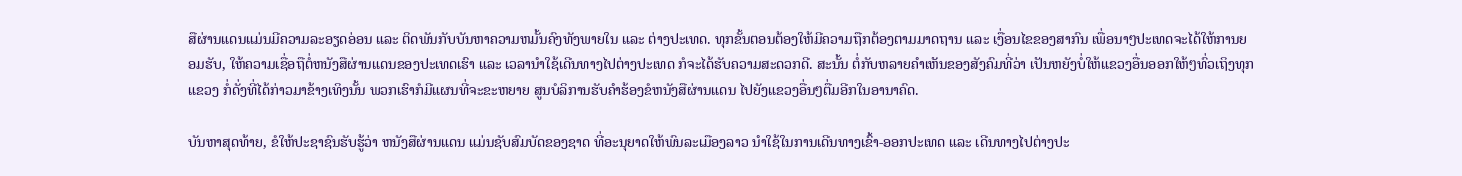ສືຜ່ານແດນແມ່ນມີຄວາມລະອຽດອ່ອນ ແລະ ຕິດພັນກັບບັນຫາຄວາມຫມັ້ນຄົງທັງພາຍໃນ ແລະ ຕ່າງປະເທດ. ທຸກຂັ້ນຕອນຕ້ອງໃຫ້ມີຄວາມຖືກຕ້ອງຕາມມາດຖານ ແລະ ເງື່ອນໄຂຂອງສາກົນ ເພື່ອນາໆປະເທດຈະໄດ້ໃຫ້ການຍອມຮັບ, ໃຫ້ຄວາມເຊື່ອຖືຕໍ່ຫນັງສືຜ່ານແດນຂອງປະເທດເຮົາ ແລະ ເວລານໍາໃຊ້ເດີນທາງໄປຕ່າງປະເທດ ກໍຈະໄດ້ຮັບຄວາມສະດວກດີ. ສະນັ້ນ ຕໍ່ກັບຫລາຍຄໍາເຫັນຂອງສັງຄົມທີ່ວ່າ ເປັນຫຍັງບໍ່ໃຫ້ແຂວງອື່ນອອກໃຫ້ໆທົ່ວເຖິງທຸກແຂວງ ກໍ່ດັ່ງທີ່ໄດ້ກ່າວມາຂ້າງເທິງນັ້ນ ພວກເຮົາກໍມີແຜນທີ່ຈະຂະຫຍາຍ ສູນບໍລິການຮັບຄໍາຮ້ອງຂໍຫນັງສືຜ່ານແດນ ໄປຍັງແຂວງອື່ນໆຕື່ມອີກໃນອານາຄົດ.

ບັນຫາສຸດທ້າຍ, ຂໍໃຫ້ປະຊາຊົນຮັບຮູ້ວ່າ ຫນັງສືຜ່ານແດນ ແມ່ນຊັບສົມບັດຂອງຊາດ ທີ່ອະນຸຍາດໃຫ້ພົນລະເມືອງລາວ ນຳໃຊ້ໃນການເດີນທາງເຂົ້າ-ອອກປະເທດ ແລະ ເດີນທາງໄປຕ່າງປະ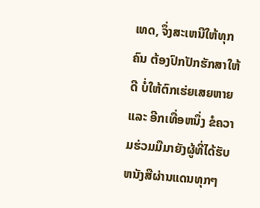ເທດ, ຈຶ່ງສະເຫນີໃຫ້ທຸກຄົນ ຕ້ອງປົກປັກຮັກສາໃຫ້ດີ ບໍ່ໃຫ້ຕົກເຮ່ຍເສຍຫາຍ ແລະ ອີກເທື່ອຫນຶ່ງ ຂໍຄວາມຮ່ວມມືມາຍັງຜູ້ທີ່ໄດ້ຮັບຫນັງສືຜ່ານແດນທຸກໆ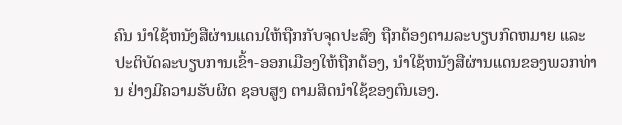ຄົນ ນໍາໃຊ້ຫນັງສືຜ່ານແດນໃຫ້ຖືກກັບຈຸດປະສົງ ຖືກຕ້ອງຕາມລະບຽບກົດຫມາຍ ແລະ ປະຕິບັດລະບຽບການເຂົ້າ-ອອກເມືອງໃຫ້ຖືກຕ້ອງ, ນໍາໃຊ້ຫນັງສືຜ່ານແດນຂອງພວກທ່ານ ຢ່າງມີຄວາມຮັບຜິດ ຊອບສູງ ຕາມສິດນຳໃຊ້ຂອງຕົນເອງ.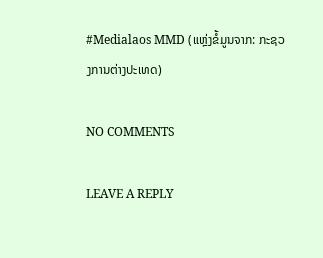#Medialaos MMD (ແຫຼ່ງຂໍ້ມູນຈາກ: ກະຊວງການຕ່າງປະເທດ)

NO COMMENTS

LEAVE A REPLY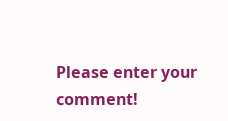Please enter your comment!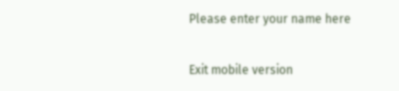Please enter your name here

Exit mobile version